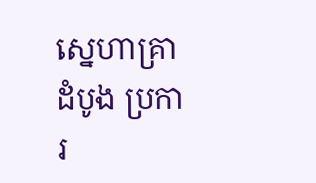ស្នេហាគ្រាដំបូង ប្រការ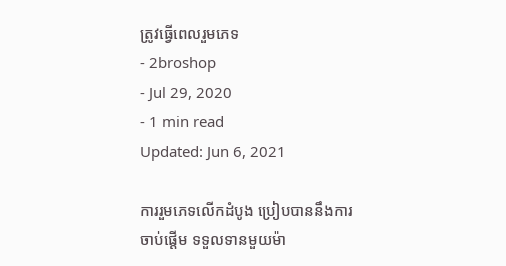ត្រូវធ្វើពេលរួមភេទ
- 2broshop
- Jul 29, 2020
- 1 min read
Updated: Jun 6, 2021

ការរួមភេទលើកដំបូង ប្រៀបបាននឹងការចាប់ផ្ដើម ទទួលទានមួយម៉ា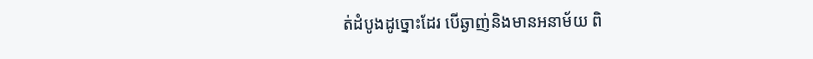ត់ដំបូងដូច្នោះដែរ បើឆ្ងាញ់និងមានអនាម័យ ពិ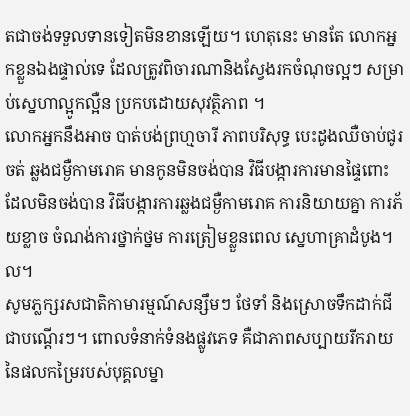តជាចង់ទទួលទានទៀតមិនខានឡើយ។ ហេតុនេះ មានតែ លោកអ្នកខ្លួនឯងផ្ទាល់ទេ ដែលត្រូវពិចារណានិងស្វែងរកចំណុចល្អៗ សម្រាប់ស្នេហាល្អូកល្អឺន ប្រកបដោយសុវត្ថិភាព ។
លោកអ្នកនឹងអាច បាត់បង់ព្រហ្មចារី ភាពបរិសុទ្ធ បេះដូងឈឺចាប់ជូរចត់ ឆ្លងជម្ងឺកាមរោគ មានកូនមិនចង់បាន វិធីបង្ការការមានផ្ទៃពោះ ដែលមិនចង់បាន វិធីបង្ការការឆ្លងជម្ងឺកាមរោគ ការនិយាយគ្នា ការភ័យខ្លាច ចំណង់ការថ្នាក់ថ្នម ការត្រៀមខ្លួនពេល ស្នេហាគ្រាដំបូង។ល។
សូមភ្លក្សរសជាតិកាមារម្មណ៍សន្សឹមៗ ថែទាំ និងស្រោចទឹកដាក់ជីជាបណ្ដើរៗ។ ពោលទំនាក់ទំនងផ្លូវភេទ គឺជាភាពសប្បាយរីករាយនៃផលកម្រៃរបស់បុគ្គលម្នា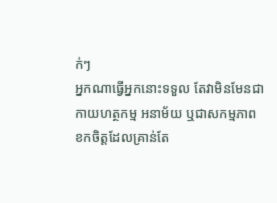ក់ៗ
អ្នកណាធ្វើអ្នកនោះទទួល តែវាមិនមែនជាកាយហត្ថកម្ម អនាម័យ ឬជាសកម្មភាព ខកចិត្ដដែលគ្រាន់តែ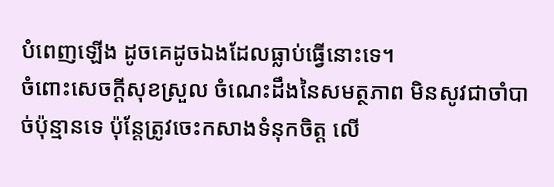បំពេញឡើង ដូចគេដូចឯងដែលធ្លាប់ធ្វើនោះទេ។
ចំពោះសេចក្ដីសុខស្រួល ចំណេះដឹងនៃសមត្ថភាព មិនសូវជាចាំបាច់ប៉ុន្មានទេ ប៉ុន្ដែត្រូវចេះកសាងទំនុកចិត្ដ លើ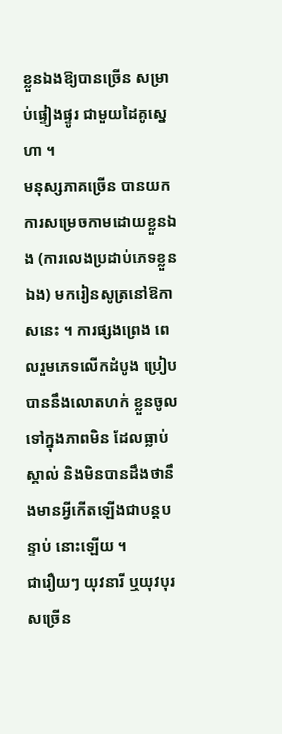ខ្លួនឯងឱ្យបានច្រើន សម្រាប់ផ្ទៀងផ្ទូរ ជាមួយដៃគូស្នេហា ។
មនុស្សភាគច្រើន បានយកការសម្រេចកាមដោយខ្លួនឯង (ការលេងប្រដាប់ភេទខ្លួនឯង) មករៀនសូត្រនៅឱកាសនេះ ។ ការផ្សងព្រេង ពេលរួមភេទលើកដំបូង ប្រៀបបាននឹងលោតហក់ ខ្លួនចូលទៅក្នុងភាពមិន ដែលធ្លាប់ស្គាល់ និងមិនបានដឹងថានឹងមានអ្វីកើតឡើងជាបន្ដបន្ទាប់ នោះឡើយ ។
ជារឿយៗ យុវនារី ឬយុវបុរសច្រើន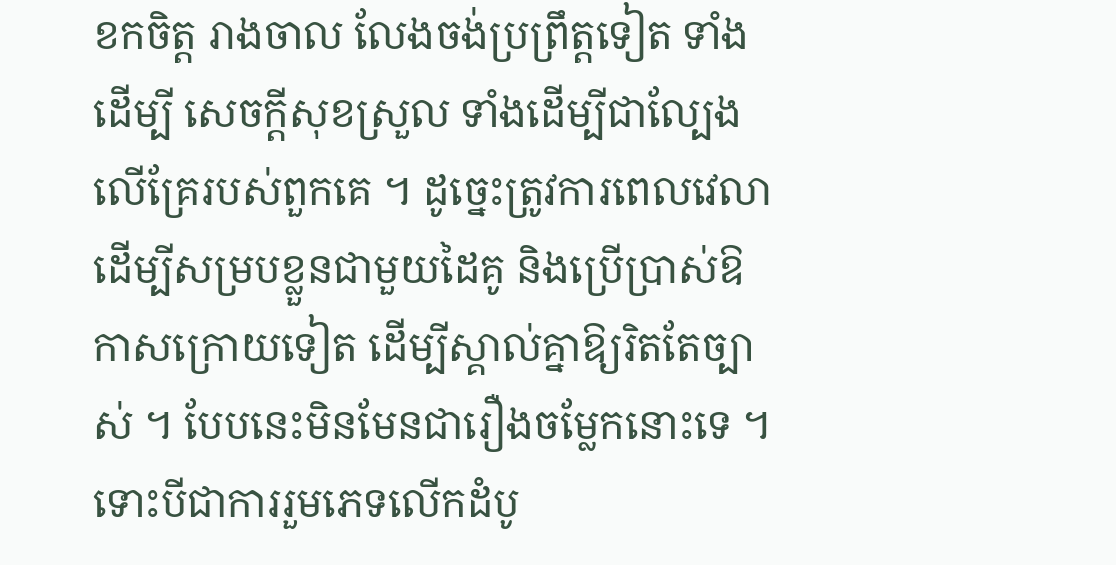ខកចិត្ត រាងចាល លែងចង់ប្រព្រឹត្ដទៀត ទាំងដើម្បី សេចក្ដីសុខស្រួល ទាំងដើម្បីជាល្បែងលើគ្រែរបស់ពួកគេ ។ ដូច្នេះត្រូវការពេលវេលា ដើម្បីសម្របខ្លួនជាមួយដៃគូ និងប្រើប្រាស់ឱកាសក្រោយទៀត ដើម្បីស្គាល់គ្នាឱ្យរិតតែច្បាស់ ។ បែបនេះមិនមែនជារឿងចម្លែកនោះទេ ។
ទោះបីជាការរួមភេទលើកដំបូ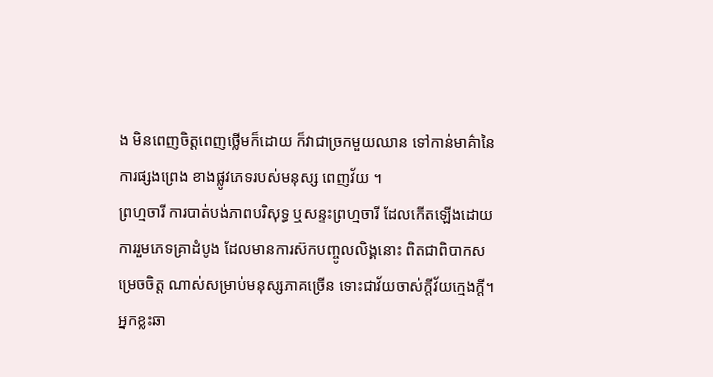ង មិនពេញចិត្ដពេញថ្លើមក៏ដោយ ក៏វាជាច្រកមួយឈាន ទៅកាន់មាគ៌ានៃការផ្សងព្រេង ខាងផ្លូវភេទរបស់មនុស្ស ពេញវ័យ ។
ព្រហ្មចារី ការបាត់បង់ភាពបរិសុទ្ធ ឬសន្ទះព្រហ្មចារី ដែលកើតឡើងដោយ ការរួមភេទគ្រាដំបូង ដែលមានការស៊កបញ្ចូលលិង្គនោះ ពិតជាពិបាកសម្រេចចិត្ដ ណាស់សម្រាប់មនុស្សភាគច្រើន ទោះជាវ័យចាស់ក្ដីវ័យក្មេងក្ដី។ អ្នកខ្លះឆា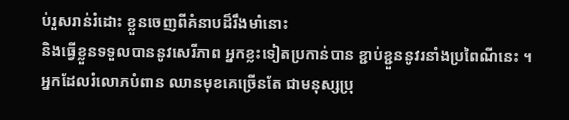ប់រួសរាន់រំដោះ ខ្លួនចេញពីគំនាបដ៏រឹងមាំនោះ
និងធ្វើខ្លួនទទួលបាននូវសេរីភាព អ្នកខ្លះទៀតប្រកាន់បាន ខ្ជាប់ខ្ជួននូវរនាំងប្រពៃណីនេះ ។
អ្នកដែលរំលោភបំពាន ឈានមុខគេច្រើនតែ ជាមនុស្សប្រុ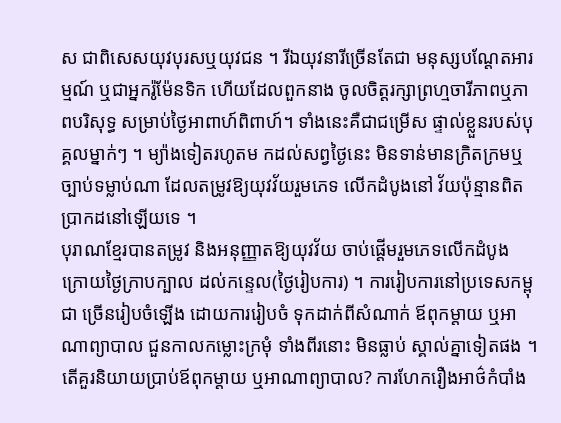ស ជាពិសេសយុវបុរសឬយុវជន ។ រីឯយុវនារីច្រើនតែជា មនុស្សបណ្ដែតអារម្មណ៍ ឬជាអ្នករ៉ូម៉ែនទិក ហើយដែលពួកនាង ចូលចិត្ដរក្សាព្រហ្មចារីភាពឬភាពបរិសុទ្ធ សម្រាប់ថ្ងៃអាពាហ៍ពិពាហ៍។ ទាំងនេះគឺជាជម្រើស ផ្ទាល់ខ្លួនរបស់បុគ្គលម្នាក់ៗ ។ ម្យ៉ាងទៀតរហូតម កដល់សព្វថ្ងៃនេះ មិនទាន់មានក្រិតក្រមឬ ច្បាប់ទម្លាប់ណា ដែលតម្រូវឱ្យយុវវ័យរួមភេទ លើកដំបូងនៅ វ័យប៉ុន្មានពិតប្រាកដនៅឡើយទេ ។
បុរាណខ្មែរបានតម្រូវ និងអនុញ្ញាតឱ្យយុវវ័យ ចាប់ផ្ដើមរួមភេទលើកដំបូង ក្រោយថ្ងៃក្រាបក្បាល ដល់កន្ទេល(ថ្ងៃរៀបការ) ។ ការរៀបការនៅប្រទេសកម្ពុជា ច្រើនរៀបចំឡើង ដោយការរៀបចំ ទុកដាក់ពីសំណាក់ ឪពុកម្ដាយ ឬអាណាព្យាបាល ជួនកាលកម្លោះក្រមុំ ទាំងពីរនោះ មិនធ្លាប់ ស្គាល់គ្នាទៀតផង ។
តើគួរនិយាយប្រាប់ឪពុកម្ដាយ ឬអាណាព្យាបាល? ការហែករឿងអាថ៌កំបាំង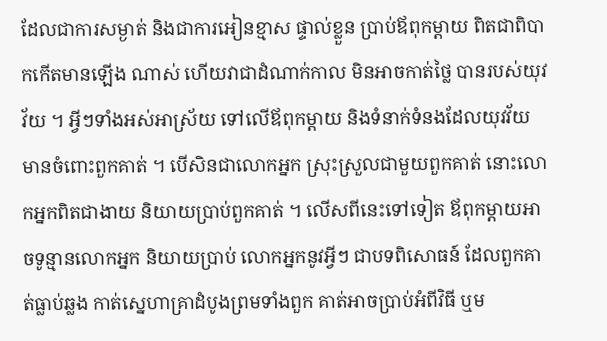ដែលជាការសម្ងាត់ និងជាការអៀនខ្មាស ផ្ទាល់ខ្លួន ប្រាប់ឪពុកម្ដាយ ពិតជាពិបាកកើតមានឡើង ណាស់ ហើយវាជាដំណាក់កាល មិនអាចកាត់ថ្លៃ បានរបស់យុវវ័យ ។ អ្វីៗទាំងអស់អាស្រ័យ ទៅលើឪពុកម្ដាយ និងទំនាក់ទំនងដែលយុវវ័យ មានចំពោះពួកគាត់ ។ បើសិនជាលោកអ្នក ស្រុះស្រួលជាមួយពួកគាត់ នោះលោកអ្នកពិតជាងាយ និយាយប្រាប់ពួកគាត់ ។ លើសពីនេះទៅទៀត ឪពុកម្ដាយអាចទូន្មានលោកអ្នក និយាយប្រាប់ លោកអ្នកនូវអ្វីៗ ជាបទពិសោធន៍ ដែលពួកគាត់ធ្លាប់ឆ្លង កាត់ស្នេហាគ្រាដំបូងព្រមទាំងពួក គាត់អាចប្រាប់អំពីវិធី ឬម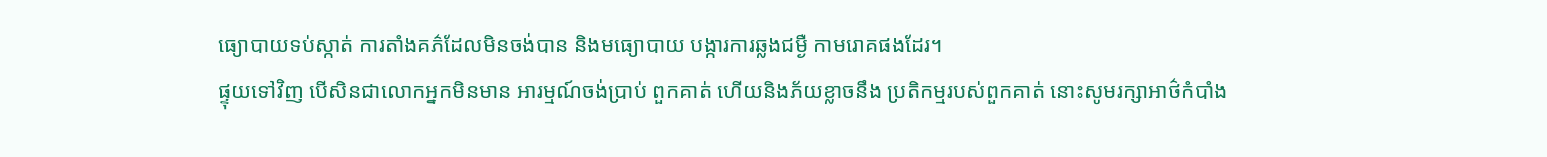ធ្យោបាយទប់ស្កាត់ ការតាំងគភ៌ដែលមិនចង់បាន និងមធ្យោបាយ បង្ការការឆ្លងជម្ងឺ កាមរោគផងដែរ។
ផ្ទុយទៅវិញ បើសិនជាលោកអ្នកមិនមាន អារម្មណ៍ចង់ប្រាប់ ពួកគាត់ ហើយនិងភ័យខ្លាចនឹង ប្រតិកម្មរបស់ពួកគាត់ នោះសូមរក្សាអាថ៌កំបាំង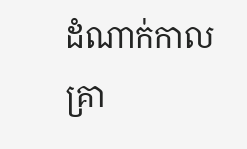ដំណាក់កាល គ្រា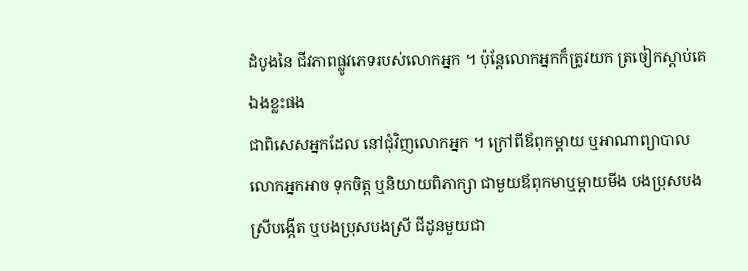ដំបូងនៃ ជីវភាពផ្លូវភេទរបស់លោកអ្នក ។ ប៉ុន្ដែលោកអ្នកក៏ត្រូវយក ត្រចៀកស្ដាប់គេឯងខ្លះផង
ជាពិសេសអ្នកដែល នៅជុំវិញលោកអ្នក ។ ក្រៅពីឪពុកម្ដាយ ឬអាណាព្យាបាល លោកអ្នកអាច ទុកចិត្ដ ឬនិយាយពិភាក្សា ជាមួយឪពុកមាឬម្ដាយមីង បងប្រុសបងស្រីបង្កើត ឬបងប្រុសបងស្រី ជីដូនមួយជា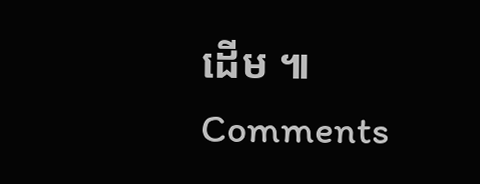ដើម ៕
Comments